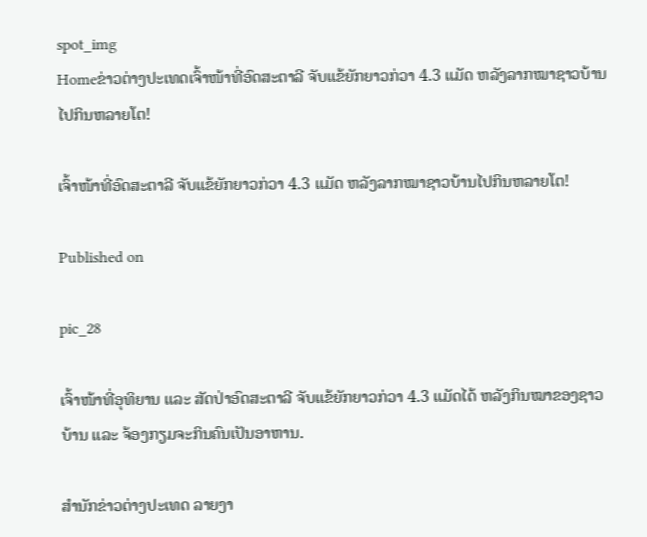spot_img
Homeຂ່າວຕ່າງປະເທດເຈົ້າໜ້າທີ່ອົດສະຕາລີ ຈັບແຂ້ຍັກຍາວກ່ວາ 4.3 ແມັດ ຫລັງລາກໝາຊາວບ້ານໄປກິນຫລາຍໂຕ!

ເຈົ້າໜ້າທີ່ອົດສະຕາລີ ຈັບແຂ້ຍັກຍາວກ່ວາ 4.3 ແມັດ ຫລັງລາກໝາຊາວບ້ານໄປກິນຫລາຍໂຕ!

Published on

pic_28

ເຈົ້າໜ້າທີ່ອຸທິຍານ ແລະ ສັດປ່າອົດສະຕາລີ ຈັບແຂ້ຍັກຍາວກ່ວາ 4.3 ແມັດໄດ້ ຫລັງກິນໝາຂອງຊາວບ້ານ ແລະ ຈ້ອງກຽມຈະກິນຄົນເປັນອາຫານ.

ສຳນັກຂ່າວຕ່າງປະເທດ ລາຍງາ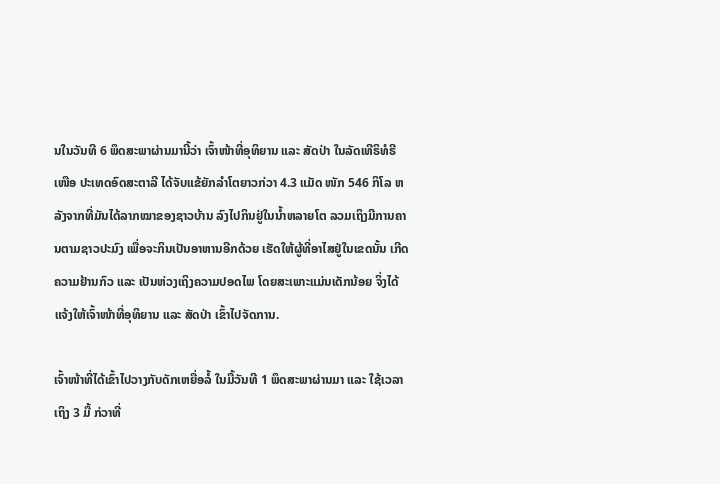ນໃນວັນທີ 6 ພຶດສະພາຜ່ານມານີ້ວ່າ ເຈົ້າໜ້າທີ່ອຸທິຍານ ແລະ ສັດປ່າ ໃນລັດເທີຣິທໍຣີເໜືອ ປະເທດອົດສະຕາລີ ໄດ້ຈັບແຂ້ຍັກລຳໂຕຍາວກ່ວາ 4.3 ແມັດ ໜັກ 546 ກິໂລ ຫລັງຈາກທີ່ມັນໄດ້ລາກໝາຂອງຊາວບ້ານ ລົງໄປກິນຢູ່ໃນນ້ຳຫລາຍໂຕ ລວມເຖິງມີການຄານຕາມຊາວປະມົງ ເພື່ອຈະກິນເປັນອາຫານອີກດ້ວຍ ເຮັດໃຫ້ຜູ້ທີ່ອາໄສຢູ່ໃນເຂດນັ້ນ ເກີດຄວາມຢ້ານກົວ ແລະ ເປັນຫ່ວງເຖິງຄວາມປອດໄພ ໂດຍສະເພາະແມ່ນເດັກນ້ອຍ ຈິ່ງໄດ້ແຈ້ງໃຫ້ເຈົ້າໜ້າທີ່ອຸທິຍານ ແລະ ສັດປ່າ ເຂົ້າໄປຈັດການ.

ເຈົ້າໜ້າທີ່ໄດ້ເຂົ້າໄປວາງກັບດັກເຫຍື່ອລໍ້ ໃນມື້ວັນທີ 1 ພຶດສະພາຜ່ານມາ ແລະ ໃຊ້ເວລາເຖິງ 3 ມື້ ກ່ວາທີ່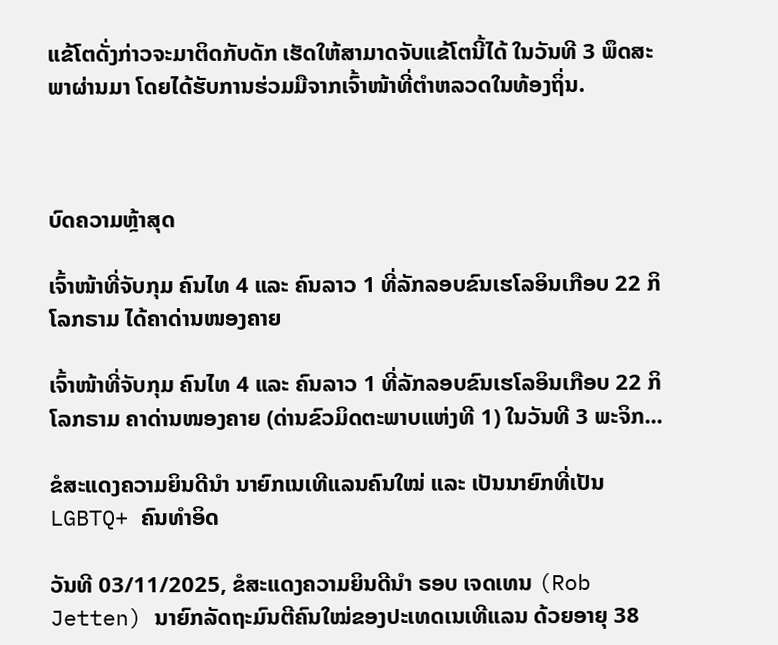ແຂ້ໂຕດັ່ງກ່າວຈະມາຕິດກັບດັກ ເຮັດໃຫ້ສາມາດຈັບແຂ້ໂຕນີ້ໄດ້ ໃນວັນທີ 3 ພຶດສະພາຜ່ານມາ ໂດຍໄດ້ຮັບການຮ່ວມມືຈາກເຈົ້າໜ້າທີ່ຕຳຫລວດໃນທ້ອງຖິ່ນ.



ບົດຄວາມຫຼ້າສຸດ

ເຈົ້າໜ້າທີ່ຈັບກຸມ ຄົນໄທ 4 ແລະ ຄົນລາວ 1 ທີ່ລັກລອບຂົນເຮໂລອິນເກືອບ 22 ກິໂລກຣາມ ໄດ້ຄາດ່ານໜອງຄາຍ

ເຈົ້າໜ້າທີ່ຈັບກຸມ ຄົນໄທ 4 ແລະ ຄົນລາວ 1 ທີ່ລັກລອບຂົນເຮໂລອິນເກືອບ 22 ກິໂລກຣາມ ຄາດ່ານໜອງຄາຍ (ດ່ານຂົວມິດຕະພາບແຫ່ງທີ 1) ໃນວັນທີ 3 ພະຈິກ...

ຂໍສະແດງຄວາມຍິນດີນຳ ນາຍົກເນເທີແລນຄົນໃໝ່ ແລະ ເປັນນາຍົກທີ່ເປັນ LGBTQ+ ຄົນທຳອິດ

ວັນທີ 03/11/2025, ຂໍສະແດງຄວາມຍິນດີນຳ ຣອບ ເຈດເທນ (Rob Jetten) ນາຍົກລັດຖະມົນຕີຄົນໃໝ່ຂອງປະເທດເນເທີແລນ ດ້ວຍອາຍຸ 38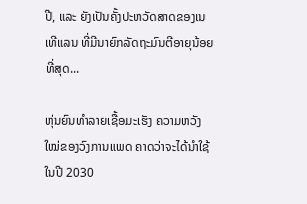ປີ, ແລະ ຍັງເປັນຄັ້ງປະຫວັດສາດຂອງເນເທີແລນ ທີ່ມີນາຍົກລັດຖະມົນຕີອາຍຸນ້ອຍທີ່ສຸດ...

ຫຸ່ນຍົນທຳລາຍເຊື້ອມະເຮັງ ຄວາມຫວັງໃໝ່ຂອງວົງການແພດ ຄາດວ່າຈະໄດ້ນໍາໃຊ້ໃນປີ 2030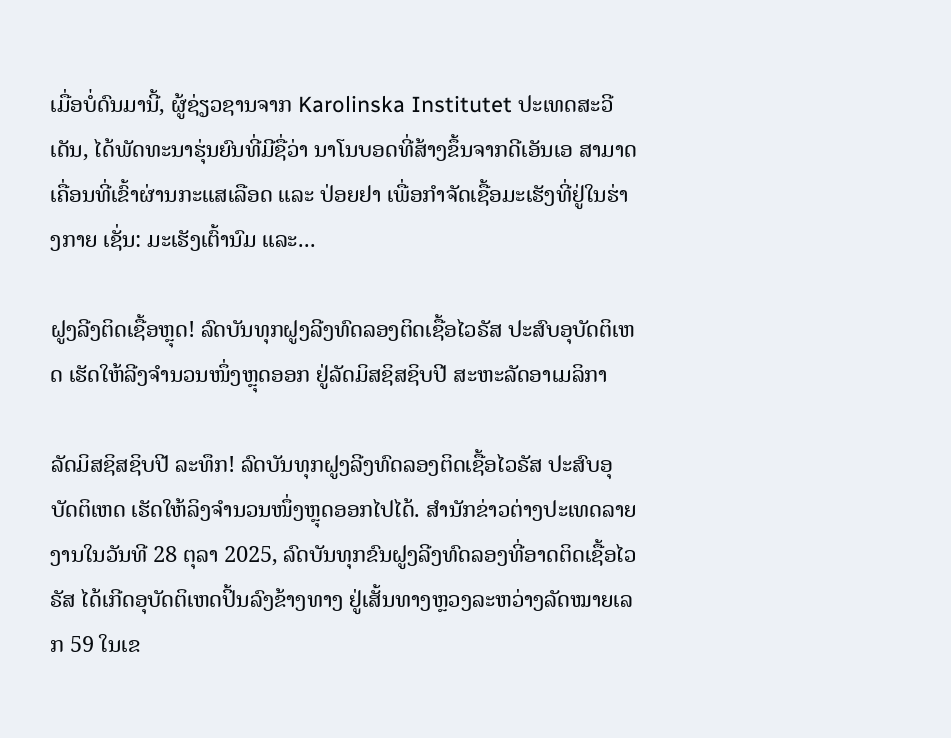ເມື່ອບໍ່ດົນມານີ້, ຜູ້ຊ່ຽວຊານຈາກ Karolinska Institutet ປະເທດສະວີເດັນ, ໄດ້ພັດທະນາຮຸ່ນຍົນທີ່ມີຊື່ວ່າ ນາໂນບອດທີ່ສ້າງຂຶ້ນຈາກດີເອັນເອ ສາມາດເຄື່ອນທີ່ເຂົ້າຜ່ານກະແສເລືອດ ແລະ ປ່ອຍຢາ ເພື່ອກຳຈັດເຊື້ອມະເຮັງທີ່ຢູ່ໃນຮ່າງກາຍ ເຊັ່ນ: ມະເຮັງເຕົ້ານົມ ແລະ...

ຝູງລີງຕິດເຊື້ອຫຼຸດ! ລົດບັນທຸກຝູງລີງທົດລອງຕິດເຊື້ອໄວຣັສ ປະສົບອຸບັດຕິເຫດ ເຮັດໃຫ້ລີງຈຳນວນໜຶ່ງຫຼຸດອອກ ຢູ່ລັດມິສຊິສຊິບປີ ສະຫະລັດອາເມລິກາ

ລັດມິສຊິສຊິບປີ ລະທຶກ! ລົດບັນທຸກຝູງລີງທົດລອງຕິດເຊື້ອໄວຣັສ ປະສົບອຸບັດຕິເຫດ ເຮັດໃຫ້ລິງຈຳນວນໜຶ່ງຫຼຸດອອກໄປໄດ້. ສຳນັກຂ່າວຕ່າງປະເທດລາຍງານໃນວັນທີ 28 ຕຸລາ 2025, ລົດບັນທຸກຂົນຝູງລີງທົດລອງທີ່ອາດຕິດເຊື້ອໄວຣັສ ໄດ້ເກີດອຸບັດຕິເຫດປິ້ນລົງຂ້າງທາງ ຢູ່ເສັ້ນທາງຫຼວງລະຫວ່າງລັດໝາຍເລກ 59 ໃນເຂ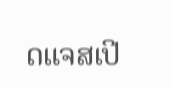ດແຈສເປີ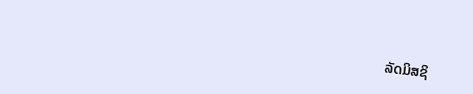ລັດມິສຊິ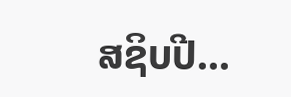ສຊິບປີ...